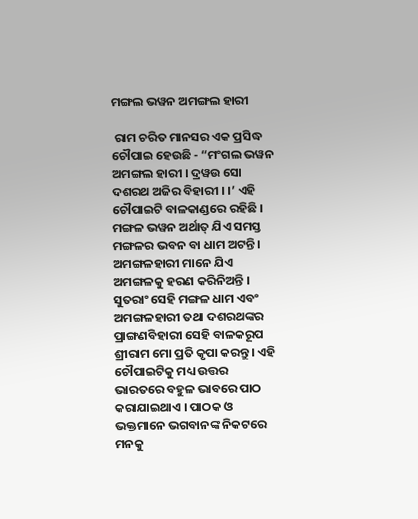ମଙ୍ଗଲ ଭୱନ ଅମଙ୍ଗଲ ହାରୀ

 ରାମ ଚରିତ ମାନସର ଏକ ପ୍ରସିଦ୍ଧ ଚୌପାଇ ହେଉଛି - “ମଂଗଲ ଭୱନ ଅମଙ୍ଗଲ ହାରୀ । ଦ୍ରୱଉ ସୋ ଦଶରଥ ଅଜିର ବିହାରୀ । ।’ ଏହି ଚୌପାଇଟି ବାଳକାଣ୍ଡରେ ରହିଛି । ମଙ୍ଗଳ ଭୱନ ଅର୍ଥାତ୍ ଯିଏ ସମସ୍ତ ମଙ୍ଗଳର ଭବନ ବା ଧାମ ଅଟନ୍ତି । ଅମଙ୍ଗଳହାରୀ ମାନେ ଯିଏ ଅମଙ୍ଗଳକୁ ହରଣ କରିନିଅନ୍ତି । ସୁତରାଂ ସେହି ମଙ୍ଗଳ ଧାମ ଏବଂ ଅମଙ୍ଗଳହାରୀ ତଥା ଦଶରଥଙ୍କର ପ୍ରାଙ୍ଗଣବିହାରୀ ସେହି ବାଳକରୂପ ଶ୍ରୀରାମ ମୋ ପ୍ରତି କୃପା କରନ୍ତୁ । ଏହି ଚୌପାଇଟିକୁ ମଧ୍ୟ ଉତ୍ତର ଭାରତରେ ବହୁଳ ଭାବରେ ପାଠ କରାଯାଇଥାଏ । ପାଠକ ଓ ଭକ୍ତମାନେ ଭଗବାନଙ୍କ ନିକଟରେ ମନକୁ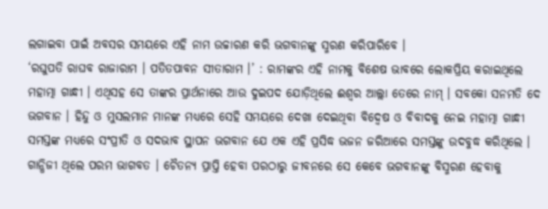ଲଗାଇବା ପାଇଁ ଅବସର ସମୟରେ ଏହି ନାମ ଉଚ୍ଚାରଣ କରି ଭଗବାନଙ୍କୁ ସ୍ମରଣ କରିପାରିବେ ।
‘ରଘୁପତି ରାଘବ ରାଜାରାମ । ପତିତପାବନ ସୀତାରାମ ।’ : ରାମଙ୍କର ଏହି ନାମକୁ ବିଶେଷ ଭାବରେ ଲୋକପ୍ରିୟ କରାଇଥିଲେ ମହାତ୍ମା ଗାନ୍ଧୀ । ଏଥିସହ ସେ ତାଙ୍କର ପ୍ରାର୍ଥନାରେ ଆଉ ଦୁଇପଦ ଯୋଡ଼ିଥିଲେ ଈଶ୍ୱର ଆଲ୍ଲା ତେରେ ନାମ୍ । ସବକୋ ସନମତି ଦେ ଭଗବାନ । ହିନ୍ଦୁ ଓ ମୁସଲମାନ ମାନଙ୍କ ମଧ୍ୟରେ ସେହି ସମୟରେ ଦେଖା ଦେଇଥିବା ବିଦ୍ୱେଷ ଓ ବିବାଦକୁ ନେଇ ମହାତ୍ମା ଗାନ୍ଧୀ ସମସ୍ତଙ୍କ ମଧ୍ୟରେ ସଂପ୍ରୀତି ଓ ସଦଭାବ ସ୍ଥାପନ ଭଗବାନ ଯେ ଏକ ଏହି ପ୍ରସିଦ୍ଧ ଭଜନ ଜରିଆରେ ସମସ୍ତଙ୍କୁ ଉଦବୁଦ୍ଧ କରିଥିଲେ । ଗାନ୍ଧିଜୀ ଥିଲେ ପରମ ଭାଗବତ । ଚୈତନ୍ୟ ପ୍ରାପ୍ତି ହେବା ପରଠାରୁ ଜୀବନରେ ସେ କେବେ ଭଗବାନଙ୍କୁ ବିସ୍ମରଣ ହେବାକୁ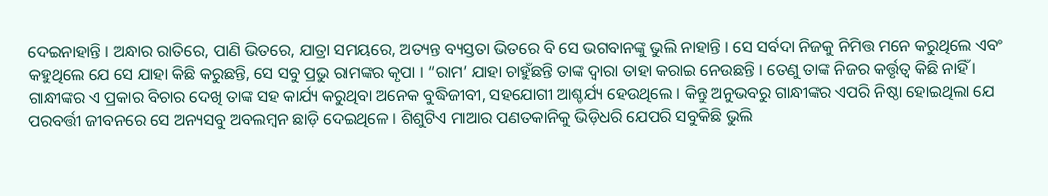ଦେଇନାହାନ୍ତି । ଅନ୍ଧାର ରାତିରେ, ପାଣି ଭିତରେ, ଯାତ୍ରା ସମୟରେ, ଅତ୍ୟନ୍ତ ବ୍ୟସ୍ତତା ଭିତରେ ବି ସେ ଭଗବାନଙ୍କୁ ଭୁଲି ନାହାନ୍ତି । ସେ ସର୍ବଦା ନିଜକୁ ନିମିତ୍ତ ମନେ କରୁଥିଲେ ଏବଂ କହୁଥିଲେ ଯେ ସେ ଯାହା କିଛି କରୁଛନ୍ତି, ସେ ସବୁ ପ୍ରଭୁ ରାମଙ୍କର କୃପା । “ରାମ’ ଯାହା ଚାହୁଁଛନ୍ତି ତାଙ୍କ ଦ୍ୱାରା ତାହା କରାଇ ନେଉଛନ୍ତି । ତେଣୁ ତାଙ୍କ ନିଜର କର୍ତ୍ତୃତ୍ୱ କିଛି ନାହିଁ । ଗାନ୍ଧୀଙ୍କର ଏ ପ୍ରକାର ବିଚାର ଦେଖି ତାଙ୍କ ସହ କାର୍ଯ୍ୟ କରୁଥିବା ଅନେକ ବୁଦ୍ଧିଜୀବୀ, ସହଯୋଗୀ ଆଶ୍ଚର୍ଯ୍ୟ ହେଉଥିଲେ । କିନ୍ତୁ ଅନୁଭବରୁ ଗାନ୍ଧୀଙ୍କର ଏପରି ନିଷ୍ଠା ହୋଇଥିଲା ଯେ ପରବର୍ତ୍ତୀ ଜୀବନରେ ସେ ଅନ୍ୟସବୁ ଅବଲମ୍ବନ ଛାଡ଼ି ଦେଇଥିଳେ । ଶିଶୁଟିଏ ମାଆର ପଣତକାନିକୁ ଭିଡ଼ିଧରି ଯେପରି ସବୁକିଛି ଭୁଲି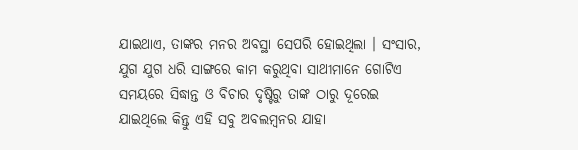ଯାଇଥାଏ, ତାଙ୍କର ମନର ଅବସ୍ଥା ସେପରି ହୋଇଥିଲା । ସଂସାର, ଯୁଗ ଯୁଗ ଧରି ସାଙ୍ଗରେ କାମ କରୁଥିବା ସାଥୀମାନେ ଗୋଟିଏ ସମୟରେ ସିଦ୍ଧାନ୍ତ ଓ ବିଚାର ଦୃଷ୍ଟିରୁ ତାଙ୍କ ଠାରୁ ଦୂରେଇ ଯାଇଥିଲେ କିନ୍ତୁ ଏହି ସବୁ ଅବଲମ୍ବନର ଯାହା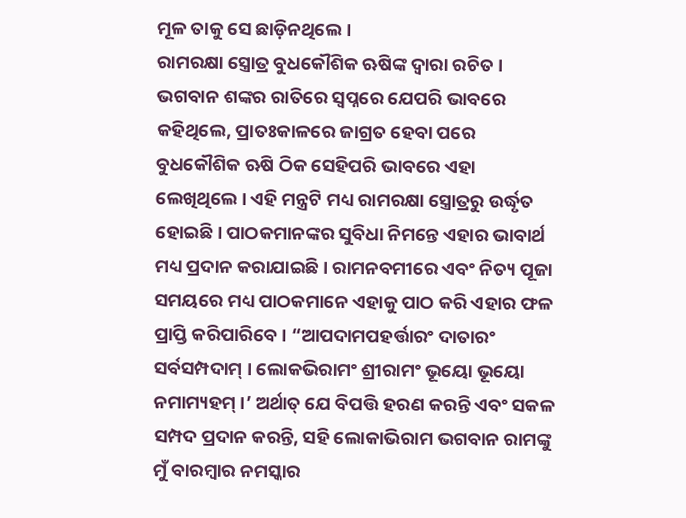ମୂଳ ତାକୁ ସେ ଛାଡ଼ିନଥିଲେ ।
ରାମରକ୍ଷା ସ୍ତ୍ରୋତ୍ର ବୁଧକୌଶିକ ଋଷିଙ୍କ ଦ୍ୱାରା ରଚିତ । ଭଗବାନ ଶଙ୍କର ରାତିରେ ସ୍ୱପ୍ନରେ ଯେପରି ଭାବରେ କହିଥିଲେ, ପ୍ରାତଃକାଳରେ ଜାଗ୍ରତ ହେବା ପରେ ବୁଧକୌଶିକ ଋଷି ଠିକ ସେହିପରି ଭାବରେ ଏହା ଲେଖିଥିଲେ । ଏହି ମନ୍ତ୍ରଟି ମଧ୍ୟ ରାମରକ୍ଷା ସ୍ତ୍ରୋତ୍ରରୁ ଉର୍ଦ୍ଧୃତ ହୋଇଛି । ପାଠକମାନଙ୍କର ସୁବିଧା ନିମନ୍ତେ ଏହାର ଭାବାର୍ଥ ମଧ୍ୟ ପ୍ରଦାନ କରାଯାଇଛି । ରାମନବମୀରେ ଏବଂ ନିତ୍ୟ ପୂଜା ସମୟରେ ମଧ୍ୟ ପାଠକମାନେ ଏହାକୁ ପାଠ କରି ଏହାର ଫଳ ପ୍ରାପ୍ତି କରିପାରିବେ । “ଆପଦାମପହର୍ତ୍ତାରଂ ଦାତାରଂ ସର୍ବସମ୍ପଦାମ୍ । ଲୋକଭିରାମଂ ଶ୍ରୀରାମଂ ଭୂୟୋ ଭୂୟୋ ନମାମ୍ୟହମ୍ ।’ ଅର୍ଥାତ୍ ଯେ ବିପତ୍ତି ହରଣ କରନ୍ତି ଏବଂ ସକଳ ସମ୍ପଦ ପ୍ରଦାନ କରନ୍ତି, ସହି ଲୋକାଭିରାମ ଭଗବାନ ରାମଙ୍କୁ ମୁଁ ବାରମ୍ବାର ନମସ୍କାର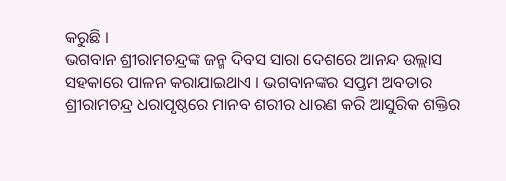କରୁଛି ।
ଭଗବାନ ଶ୍ରୀରାମଚନ୍ଦ୍ରଙ୍କ ଜନ୍ମ ଦିବସ ସାରା ଦେଶରେ ଆନନ୍ଦ ଉଲ୍ଲାସ ସହକାରେ ପାଳନ କରାଯାଇଥାଏ । ଭଗବାନଙ୍କର ସପ୍ତମ ଅବତାର ଶ୍ରୀରାମଚନ୍ଦ୍ର ଧରାପୃଷ୍ଠରେ ମାନବ ଶରୀର ଧାରଣ କରି ଆସୁରିକ ଶକ୍ତିର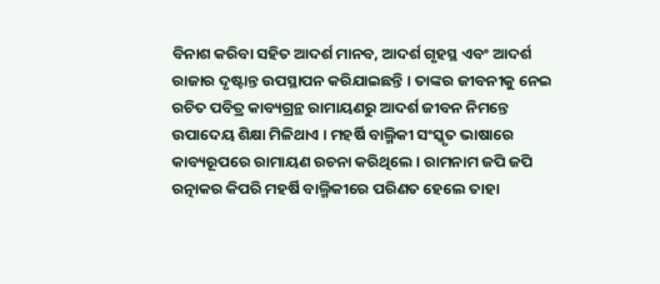ବିନାଶ କରିବା ସହିତ ଆଦର୍ଶ ମାନବ, ଆଦର୍ଶ ଗୃହସ୍ଥ ଏବଂ ଆଦର୍ଶ ରାଜାର ଦୃଷ୍ଟାନ୍ତ ଉପସ୍ଥାପନ କରିଯାଇଛନ୍ତି । ତାଙ୍କର ଜୀବନୀକୁ ନେଇ ରଚିତ ପବିତ୍ର କାବ୍ୟଗ୍ରନ୍ଥ ରାମାୟଣରୁ ଆଦର୍ଶ ଜୀବନ ନିମନ୍ତେ ଉପାଦେୟ ଶିକ୍ଷା ମିଳିଥାଏ । ମହର୍ଷି ବାଲ୍ମିକୀ ସଂସ୍କୃତ ଭାଷାରେ କାବ୍ୟରୂପରେ ରାମାୟଣ ରଚନା କରିଥିଲେ । ରାମନାମ ଜପି ଜପି ରତ୍ନାକର କିପରି ମହର୍ଷି ବାଲ୍ମିକୀରେ ପରିଣତ ହେଲେ ତାହା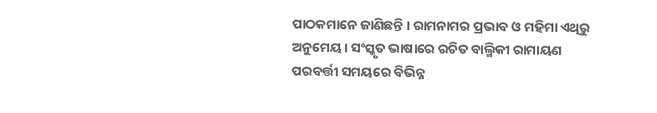ପାଠକମାନେ ଜାଣିଛନ୍ତି । ରାମନାମର ପ୍ରଭାବ ଓ ମହିମା ଏଥିରୁ ଅନୁମେୟ । ସଂସ୍କୃତ ଭାଷାରେ ରଚିତ ବାଲ୍ମିକୀ ରାମାୟଣ ପରବର୍ତ୍ତୀ ସମୟରେ ବିଭିନ୍ନ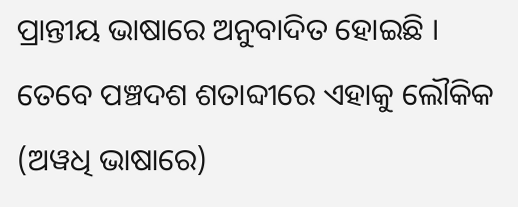ପ୍ରାନ୍ତୀୟ ଭାଷାରେ ଅନୁବାଦିତ ହୋଇଛି । ତେବେ ପଞ୍ଚଦଶ ଶତାବ୍ଦୀରେ ଏହାକୁ ଲୌକିକ (ଅୱଧି ଭାଷାରେ)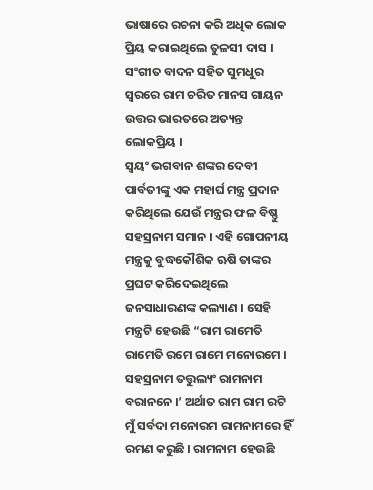ଭାଷାରେ ରଚନା କରି ଅଧିକ ଲୋକ ପ୍ରିୟ କରାଇଥିଲେ ତୁଳସୀ ଦାସ । ସଂଗୀତ ବାଦନ ସହିତ ସୁମଧୁର ସ୍ୱରରେ ରାମ ଚରିତ ମାନସ ଗାୟନ ଉତ୍ତର ଭାରତରେ ଅତ୍ୟନ୍ତ ଲୋକପ୍ରିୟ ।
ସ୍ୱୟଂ ଭଗବାନ ଶଙ୍କର ଦେବୀ ପାର୍ବତୀଙ୍କୁ ଏକ ମହାର୍ଘ ମନ୍ତ୍ର ପ୍ରଦାନ କରିଥିଲେ ଯେଉଁ ମନ୍ତ୍ରର ଫଳ ବିଷ୍ଣୁ ସହସ୍ରନାମ ସମାନ । ଏହି ଗୋପନୀୟ ମନ୍ତ୍ରକୁ ବୁଦ୍ଧକୌଶିକ ଋଷି ତାଙ୍କର ପ୍ରଘଟ କରିଦେଇଥିଲେ ଜନସାଧାରଣଙ୍କ କଲ୍ୟାଣ । ସେହି ମନ୍ତ୍ରଟି ହେଉଛି “ରାମ ରାମେତି ରାମେତି ରମେ ରାମେ ମନୋରମେ । ସହସ୍ରନାମ ତତ୍ତୁଲ୍ୟଂ ରାମନାମ ବରାନନେ ।’ ଅର୍ଥାତ ରାମ ରାମ ରଟି ମୁଁ ସର୍ବଦା ମନୋରମ ରାମନାମରେ ହିଁ ରମଣ କରୁଛି । ରାମନାମ ହେଉଛି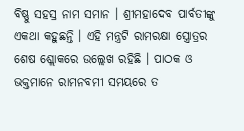ବିଷ୍ଣୁ ସହସ୍ର ନାମ ସମାନ । ଶ୍ରୀମହାଦେବ ପାର୍ବତୀଙ୍କୁ ଏକଥା କହୁଛନ୍ତି । ଏହି ମନ୍ତ୍ରଟି ରାମରକ୍ଷା ସ୍ତ୍ରୋତ୍ରର ଶେଷ ଶ୍ଲୋକରେ ଉଲ୍ଲେଖ ରହିଛି । ପାଠକ ଓ ଭକ୍ତମାନେ ରାମନବମୀ ସମୟରେ ତ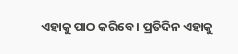ଏହାକୁ ପାଠ କରିବେ । ପ୍ରତିଦିନ ଏହାକୁ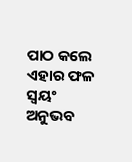ପାଠ କଲେ ଏହାର ଫଳ ସ୍ୱୟଂ ଅନୁଭବ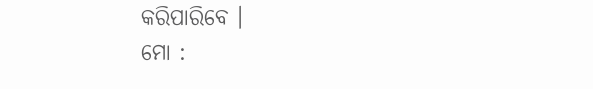କରିପାରିବେ ।
ମୋ :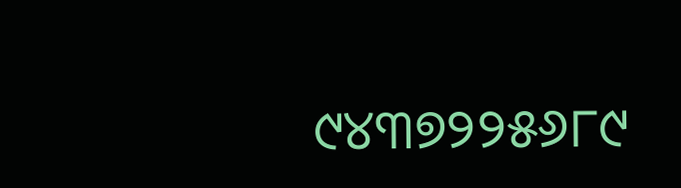୯୪୩୭୨୨୫୬୮୯